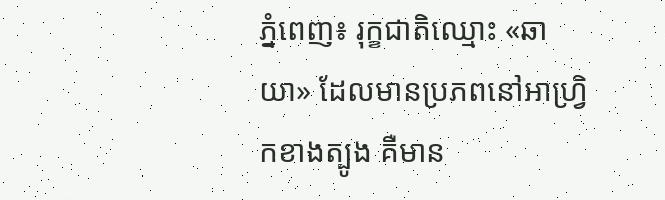ភ្នំពេញ៖ រុក្ខជាតិឈ្មោះ «ឆាយា» ដែលមានប្រភពនៅអាហ្វ្រិកខាងត្បូង គឺមាន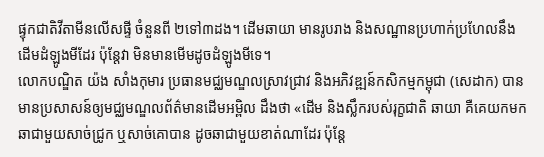ផ្ទុកជាតិវីតាមីនលើសផ្ទី ចំនួនពី ២ទៅ៣ដង។ ដើមឆាយា មានរូបរាង និងសណ្ឋានប្រហាក់ប្រហែលនឹងដើមដំឡូងមីដែរ ប៉ុន្តែវា មិនមានមើមដូចដំឡូងមីទេ។
លោកបណ្ឌិត យ៉ង សាំងកុមារ ប្រធានមជ្ឈមណ្ឌលស្រាវជ្រាវ និងអភិវឌ្ឍន៍កសិកម្មកម្ពុជា (សេដាក) បានមានប្រសាសន៍ឲ្យមជ្ឈមណ្ឌលព័ត៌មានដើមអម្ពិល ដឹងថា «ដើម និងស្លឹករបស់រុក្ខជាតិ ឆាយា គឺគេយកមកឆាជាមួយសាច់ជ្រូក ឬសាច់គោបាន ដូចឆាជាមួយខាត់ណាដែរ ប៉ុន្តែ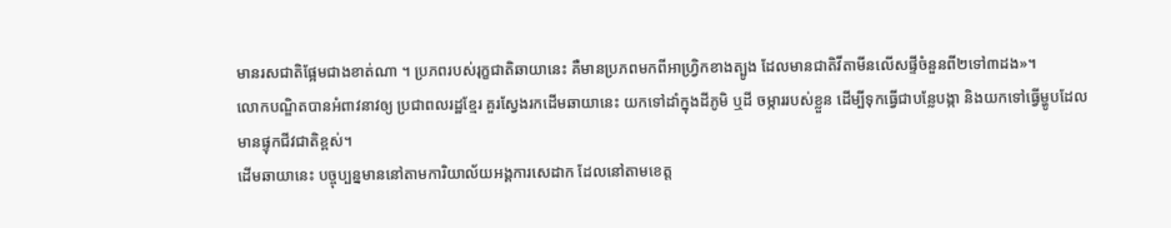មានរសជាតិផ្អែមជាងខាត់ណា ។ ប្រភពរបស់រុក្ខជាតិឆាយានេះ គឺមានប្រភពមកពីអាហ្រ្វិកខាងត្បូង ដែលមានជាតិវីតាមីនលើសផ្ទីចំនួនពី២ទៅ៣ដង»។
លោកបណ្ឌិតបានអំពាវនាវឲ្យ ប្រជាពលរដ្ឋខ្មែរ គួរស្វែងរកដើមឆាយានេះ យកទៅដាំក្នុងដីភូមិ ឬដី ចម្ការរបស់ខ្លួន ដើម្បីទុកធ្វើជាបន្លែបង្កា និងយកទៅធ្វើម្ហូបដែលមានផ្ទុកជីវជាតិខ្ពស់។
ដើមឆាយានេះ បច្ចុប្បន្នមាននៅតាមការិយាល័យអង្គការសេដាក ដែលនៅតាមខេត្ត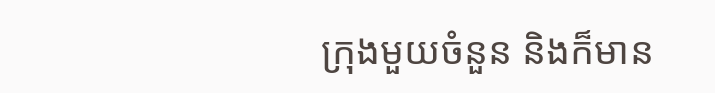ក្រុងមួយចំនួន និងក៏មាន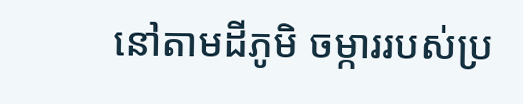នៅតាមដីភូមិ ចម្ការរបស់ប្រ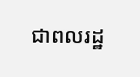ជាពលរដ្ឋ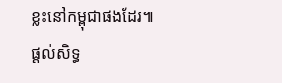ខ្លះនៅកម្ពុជាផងដែរ៕
ផ្តល់សិទ្ធ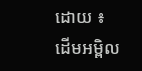ដោយ ៖ ដើមអម្ពិល